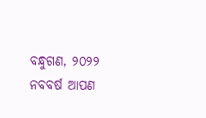ବନ୍ଧୁଗଣ, ୨୦୨୨ ନବବର୍ଷ ଆପଣ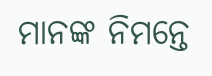ମାନଙ୍କ ନିମନ୍ତେ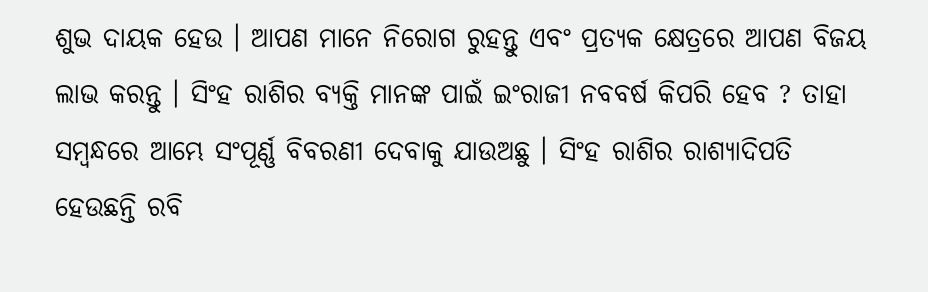ଶୁଭ ଦାୟକ ହେଉ । ଆପଣ ମାନେ ନିରୋଗ ରୁହନ୍ତୁ ଏବଂ ପ୍ରତ୍ୟକ କ୍ଷେତ୍ରରେ ଆପଣ ବିଜୟ ଲାଭ କରନ୍ତୁ । ସିଂହ ରାଶିର ବ୍ୟକ୍ତି ମାନଙ୍କ ପାଇଁ ଇଂରାଜୀ ନବବର୍ଷ କିପରି ହେବ ? ତାହା ସମ୍ବନ୍ଧରେ ଆମ୍ଭେ ସଂପୂର୍ଣ୍ଣ ବିବରଣୀ ଦେବାକୁ ଯାଉଅଛୁ । ସିଂହ ରାଶିର ରାଶ୍ୟାଦିପତି ହେଉଛନ୍ତି ରବି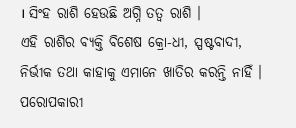। ସିଂହ ରାଶି ହେଉଛି ଅଗ୍ନି ତତ୍ଵ ରାଶି ।
ଏହି ରାଶିର ବ୍ୟକ୍ତି ବିଶେଷ କ୍ରୋ-ଧୀ, ସ୍ପଷ୍ଟବାଦୀ, ନିର୍ଭୀକ ତଥା କାହାକୁ ଏମାନେ ଖାତିର କରନ୍ତି ନାହିଁ । ପରୋପକାରୀ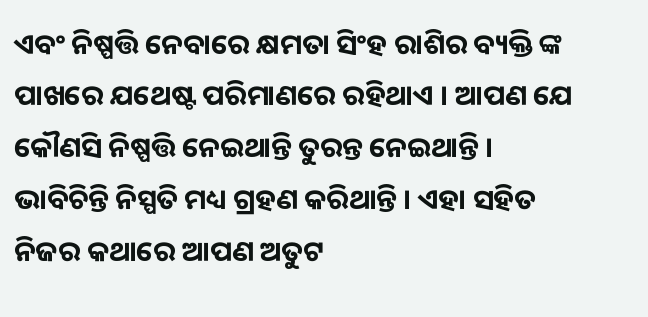ଏବଂ ନିଷ୍ପତ୍ତି ନେବାରେ କ୍ଷମତା ସିଂହ ରାଶିର ବ୍ୟକ୍ତି ଙ୍କ ପାଖରେ ଯଥେଷ୍ଟ ପରିମାଣରେ ରହିଥାଏ । ଆପଣ ଯେ କୌଣସି ନିଷ୍ପତ୍ତି ନେଇଥାନ୍ତି ତୁରନ୍ତ ନେଇଥାନ୍ତି । ଭାବିଚିନ୍ତି ନିସ୍ପତି ମଧ୍ୟ ଗ୍ରହଣ କରିଥାନ୍ତି । ଏହା ସହିତ ନିଜର କଥାରେ ଆପଣ ଅତୁଟ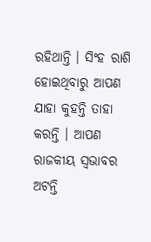ରହିଥାନ୍ତି । ସିଂହ ରାଶି ହୋଇଥିବାରୁ ଆପଣ ଯାହା କୁହନ୍ତି ତାହା କରନ୍ତି । ଆପଣ ରାଜକୀୟ ସ୍ଵଭାବର ଅଟନ୍ତି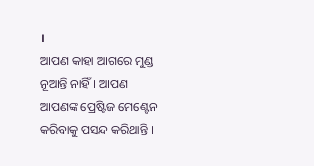।
ଆପଣ କାହା ଆଗରେ ମୁଣ୍ଡ ନୂଆନ୍ତି ନାହିଁ । ଆପଣ ଆପଣଙ୍କ ପ୍ରେଷ୍ଟିଜ ମେଣ୍ଟେନ କରିବାକୁ ପସନ୍ଦ କରିଥାନ୍ତି ।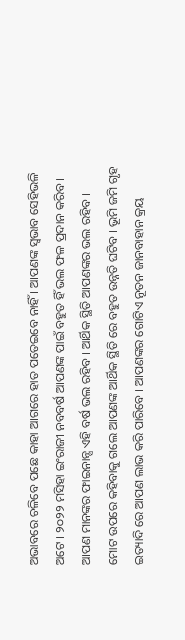ଅଭାବରେ ଚଳିବେ ପଛେ କାହା ଆଗରେ ହାତ ପତେଇବେ ନାହିଁ । ଆପଣଙ୍କ ସ୍ଵଭାବ ସେହିଭଳି ଅଟେ । ୨୦୨୨ ମସିହା ଇଂରାଜୀ ନବବର୍ଷ ଆପଣଙ୍କ ପାଇଁ ବହୁତ ହିଁ ଭଲ ଫଳ ପ୍ରଦାନ କରିବ । ଆପଣ ମାନଙ୍କର ଫାଇନାନ୍ସ ଏହି ବର୍ଷ ଭଲ ରହିବ । ଆର୍ଥିକ ସ୍ଥିତି ଆପଣଙ୍କର ଭଲ ରହିବ ।
ମୋଟ ଉପରେ କହିବାକୁ ଗଲେ ଆପଣଙ୍କ ଆର୍ଥିକ ସ୍ଥିତି ରେ ବହୁତ ଉନ୍ନତି ଘଟିବ । ଭୂମି ଜମି ଗୃହ ଇତ୍ୟାଦି ରେ ଆପଣ ଲାଭ କରି ପାରିବେ । ଆପଣଙ୍କର ଗୋଟିଏ ନୂତନ ଜାନବାହାନ କ୍ରୟ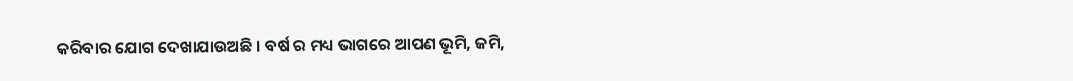କରିବାର ଯୋଗ ଦେଖାଯାଉଅଛି । ବର୍ଷ ର ମଧ୍ୟ ଭାଗରେ ଆପଣ ଭୂମି, ଜମି,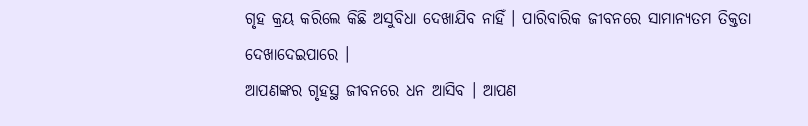ଗୃହ କ୍ରୟ କରିଲେ କିଛି ଅସୁବିଧା ଦେଖାଯିବ ନାହିଁ । ପାରିବାରିକ ଜୀବନରେ ସାମାନ୍ୟତମ ତିକ୍ତତା ଦେଖାଦେଇପାରେ ।
ଆପଣଙ୍କର ଗୃହସ୍ଥ ଜୀବନରେ ଧନ ଆସିବ । ଆପଣ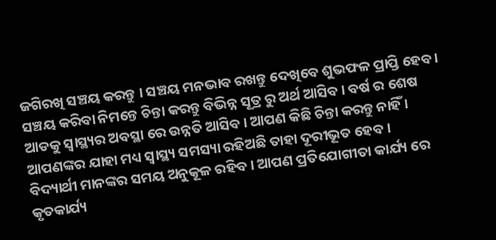ଜଗିରଖି ସଞ୍ଚୟ କରନ୍ତୁ । ସଞ୍ଚୟ ମନଭାବ ରଖନ୍ତୁ ଦେଖିବେ ଶୁଭଫଳ ପ୍ରାପ୍ତି ହେବ । ସଞ୍ଚୟ କରିବା ନିମନ୍ତେ ଚିନ୍ତା କରନ୍ତୁ ବିଭିନ୍ନ ସୂତ୍ର ରୁ ଅର୍ଥ ଆସିବ । ବର୍ଷ ର ଶେଷ ଆଡକୁ ସ୍ୱାସ୍ଥ୍ୟର ଅବସ୍ଥା ରେ ଉନ୍ନତି ଆସିବ । ଆପଣ କିଛି ଚିନ୍ତା କରନ୍ତୁ ନାହିଁ । ଆପଣଙ୍କର ଯାହା ମଧ୍ୟ ସ୍ୱାସ୍ଥ୍ୟ ସମସ୍ୟା ରହିଅଛି ତାହା ଦୂରୀଭୂତ ହେବ ।
ବିଦ୍ୟାର୍ଥୀ ମାନଙ୍କର ସମୟ ଅନୁକୂଳ ରହିବ । ଆପଣ ପ୍ରତିଯୋଗୀତା କାର୍ଯ୍ୟ ରେ କୃତକାର୍ଯ୍ୟ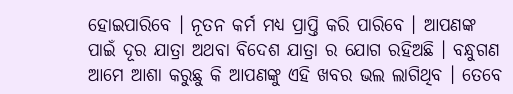ହୋଇପାରିବେ । ନୂତନ କର୍ମ ମଧ୍ୟ ପ୍ରାପ୍ତି କରି ପାରିବେ । ଆପଣଙ୍କ ପାଇଁ ଦୂର ଯାତ୍ରା ଅଥବା ବିଦେଶ ଯାତ୍ରା ର ଯୋଗ ରହିଅଛି । ବନ୍ଧୁଗଣ ଆମେ ଆଶା କରୁଛୁ କି ଆପଣଙ୍କୁ ଏହି ଖବର ଭଲ ଲାଗିଥିବ । ତେବେ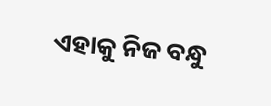ଏହାକୁ ନିଜ ବନ୍ଧୁ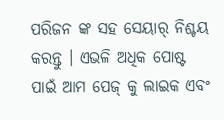ପରିଜନ ଙ୍କ ସହ ସେୟାର୍ ନିଶ୍ଚୟ କରନ୍ତୁ । ଏଭଳି ଅଧିକ ପୋଷ୍ଟ ପାଇଁ ଆମ ପେଜ୍ କୁ ଲାଇକ ଏବଂ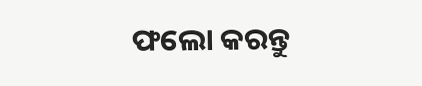ଫଲୋ କରନ୍ତୁ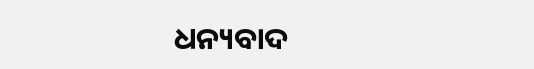ଧନ୍ୟବାଦ